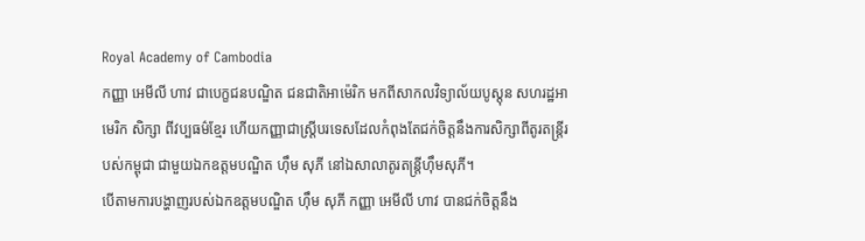Royal Academy of Cambodia
កញ្ញា អេមីលី ហាវ ជាបេក្ខជនបណ្ឌិត ជនជាតិអាម៉េរិក មកពីសាកលវិទ្យាល័យបូស្តុន សហរដ្ឋអាមេរិក សិក្សា ពីវប្បធម៌ខ្មែរ ហើយកញ្ញាជាស្រ្តីបរទេសដែលកំពុងតែជក់ចិត្តនឹងការសិក្សាពីតូរតន្ត្រីរបស់កម្ពុជា ជាមួយឯកឧត្តមបណ្ឌិត ហ៊ឹម សុភី នៅឯសាលាតូរតន្ត្រីហ៊ឹមសុភី។
បើតាមការបង្ហាញរបស់ឯកឧត្តមបណ្ឌិត ហ៊ឹម សុភី កញ្ញា អេមីលី ហាវ បានជក់ចិត្តនឹង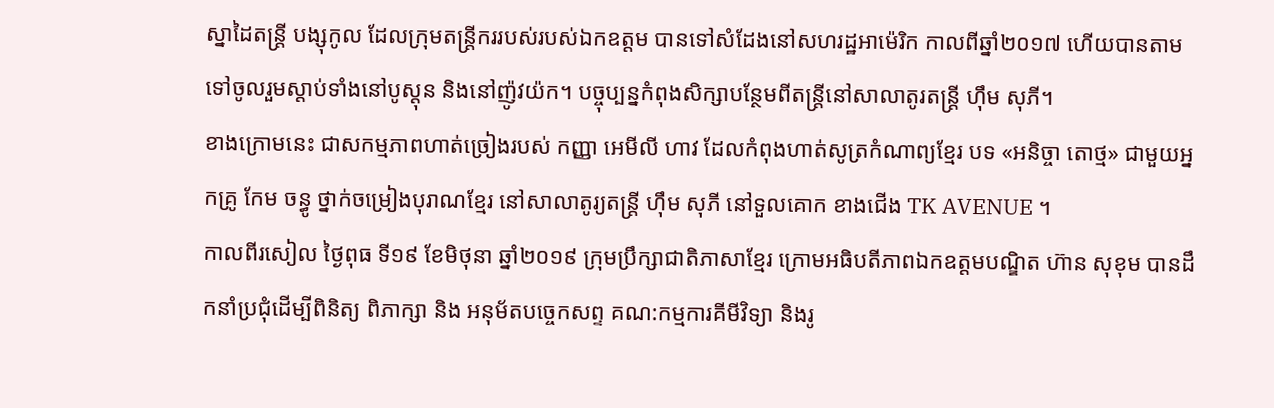ស្នាដៃតន្ត្រី បង្សុកូល ដែលក្រុមតន្ត្រីកររបស់របស់ឯកឧត្តម បានទៅសំដែងនៅសហរដ្ឋអាម៉េរិក កាលពីឆ្នាំ២០១៧ ហើយបានតាមទៅចូលរួមស្តាប់ទាំងនៅបូស្តុន និងនៅញ៉ូវយ៉ក។ បច្ចុប្បន្នកំពុងសិក្សាបន្ថែមពីតន្ត្រីនៅសាលាតូរតន្ត្រី ហ៊ឹម សុភី។
ខាងក្រោមនេះ ជាសកម្មភាពហាត់ច្រៀងរបស់ កញ្ញា អេមីលី ហាវ ដែលកំពុងហាត់សូត្រកំណាព្យខ្មែរ បទ «អនិច្ចា តោថ្ម» ជាមួយអ្នកគ្រូ កែម ចន្ធូ ថ្នាក់ចម្រៀងបុរាណខ្មែរ នៅសាលាតូរ្យតន្រ្តី ហុឹម សុភី នៅទួលគោក ខាងជើង TK AVENUE ។
កាលពីរសៀល ថ្ងៃពុធ ទី១៩ ខែមិថុនា ឆ្នាំ២០១៩ ក្រុមប្រឹក្សាជាតិភាសាខ្មែរ ក្រោមអធិបតីភាពឯកឧត្តមបណ្ឌិត ហ៊ាន សុខុម បានដឹកនាំប្រជុំដើម្បីពិនិត្យ ពិភាក្សា និង អនុម័តបច្ចេកសព្ទ គណ:កម្មការគីមីវិទ្យា និងរូ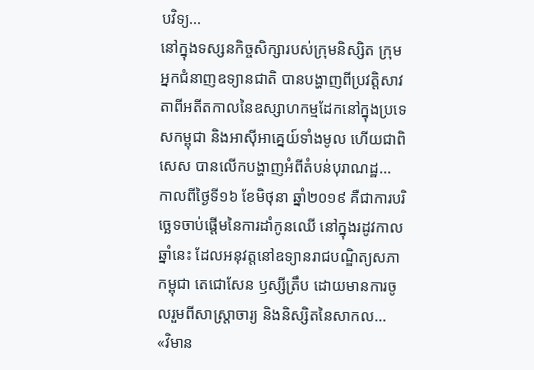បវិទ្យ...
នៅក្នុងទស្សនកិច្ចសិក្សារបស់ក្រុមនិស្សិត ក្រុមអ្នកជំនាញឧទ្យានជាតិ បានបង្ហាញពីប្រវត្តិសាវតាពីអតីតកាលនៃឧស្សាហកម្មដែកនៅក្នុងប្រទេសកម្ពុជា និងអាស៊ីអាគ្នេយ៍ទាំងមូល ហើយជាពិសេស បានលើកបង្ហាញអំពីតំបន់បុរាណដ្ឋ...
កាលពីថ្ងៃទី១៦ ខែមិថុនា ឆ្នាំ២០១៩ គឺជាការបរិច្ឆេទចាប់ផ្តើមនៃការដាំកូនឈើ នៅក្នុងរដូវកាលឆ្នាំនេះ ដែលអនុវត្តនៅឧទ្យានរាជបណ្ឌិត្យសភាកម្ពុជា តេជោសែន ឫស្សីត្រឹប ដោយមានការចូលរួមពីសាស្ត្រាចារ្យ និងនិស្សិតនៃសាកល...
«វិមាន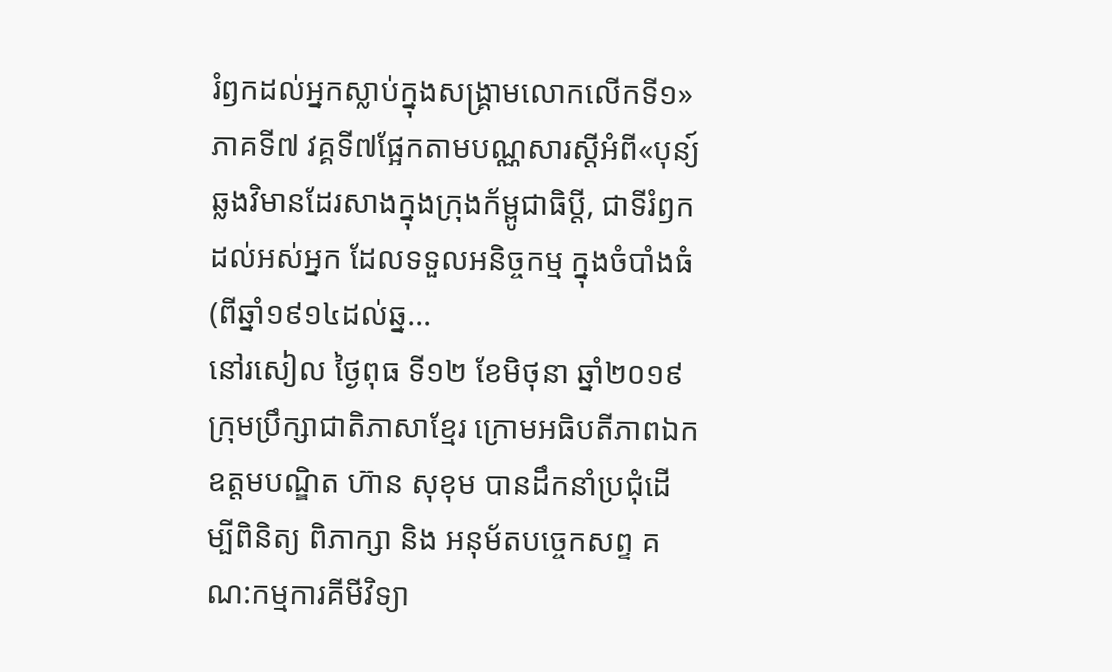រំឭកដល់អ្នកស្លាប់ក្នុងសង្គ្រាមលោកលើកទី១» ភាគទី៧ វគ្គទី៧ផ្អែកតាមបណ្ណសារស្តីអំពី«បុន្យ៍ឆ្លងវិមានដែរសាងក្នុងក្រុងក័ម្ពូជាធិប្តី, ជាទីរំឭកដល់អស់អ្នក ដែលទទួលអនិច្ចកម្ម ក្នុងចំបាំងធំ(ពីឆ្នាំ១៩១៤ដល់ឆ្ន...
នៅរសៀល ថ្ងៃពុធ ទី១២ ខែមិថុនា ឆ្នាំ២០១៩ ក្រុមប្រឹក្សាជាតិភាសាខ្មែរ ក្រោមអធិបតីភាពឯកឧត្តមបណ្ឌិត ហ៊ាន សុខុម បានដឹកនាំប្រជុំដើម្បីពិនិត្យ ពិភាក្សា និង អនុម័តបច្ចេកសព្ទ គណ:កម្មការគីមីវិទ្យា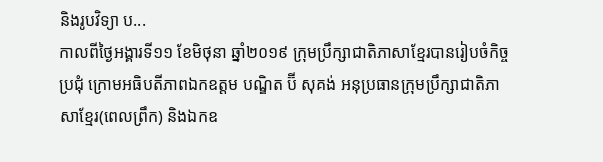និងរូបវិទ្យា ប...
កាលពីថ្ងៃអង្គារទី១១ ខែមិថុនា ឆ្នាំ២០១៩ ក្រុមប្រឹក្សាជាតិភាសាខ្មែរបានរៀបចំកិច្ចប្រជុំ ក្រោមអធិបតីភាពឯកឧត្តម បណ្ឌិត ប៊ី សុគង់ អនុប្រធានក្រុមប្រឹក្សាជាតិភាសាខ្មែរ(ពេលព្រឹក) និងឯកឧ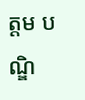ត្តម បណ្ឌិ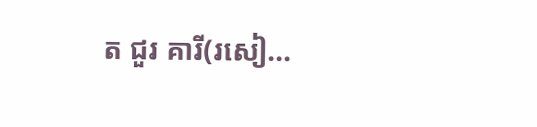ត ជួរ គារី(រសៀ...